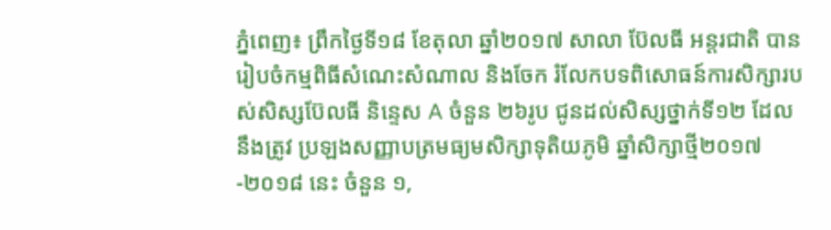ភ្នំពេញ៖ ព្រឹកថ្ងៃទី១៨ ខែតុលា ឆ្នាំ២០១៧ សាលា ប៊ែលធី អន្តរជាតិ បានរៀបចំកម្មពិធីសំណេះសំណាល និងចែក រំលែកបទពិសោធន៍ការសិក្សារបស់សិស្សប៊ែលធី និន្ទេស A ចំនួន ២៦រូប ជូនដល់សិស្សថ្នាក់ទី១២ ដែលនឹងត្រូវ ប្រឡងសញ្ញាបត្រមធ្យមសិក្សាទុតិយភូមិ ឆ្នាំសិក្សាថ្មី២០១៧-២០១៨ នេះ ចំនួន ១,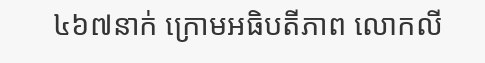៤៦៧នាក់ ក្រោមអធិបតីភាព លោកលី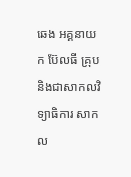ឆេង អគ្គនាយក ប៊ែលធី គ្រុប និងជាសាកលវិទ្យាធិការ សាកល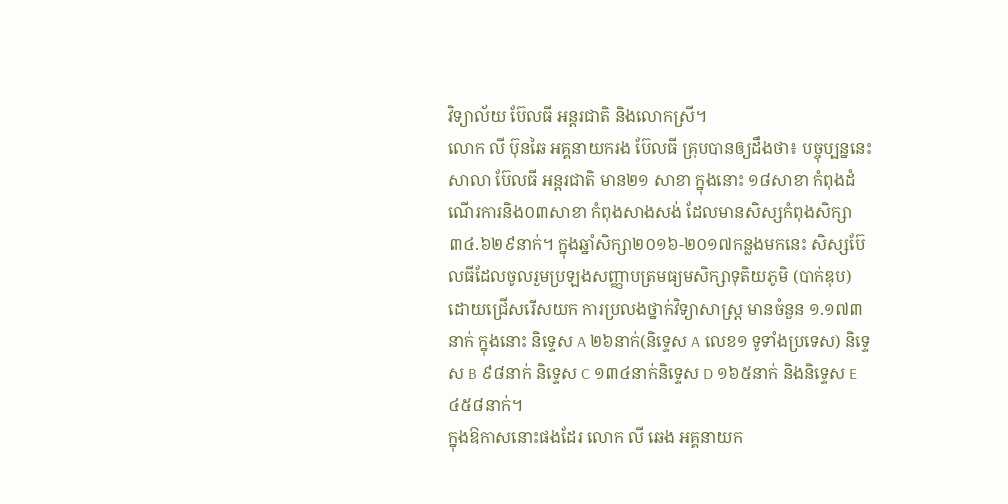វិទ្យាល័យ ប៊ែលធី អន្តរជាតិ និងលោកស្រី។
លោក លី ប៊ុនឆៃ អគ្គនាយករង ប៊ែលធី គ្រុបបានឲ្យដឹងថា៖ បច្ចុប្បន្ននេះ សាលា ប៊ែលធី អន្តរជាតិ មាន២១ សាខា ក្នុងនោះ ១៨សាខា កំពុងដំណើរការនិង០៣សាខា កំពុងសាងសង់ ដែលមានសិស្សកំពុងសិក្សា ៣៤.៦២៩នាក់។ ក្នុងឆ្នាំសិក្សា២០១៦-២០១៧កន្លងមកនេះ សិស្សប៊ែលធីដែលចូលរួមប្រឡងសញ្ញាបត្រមធ្យមសិក្សាទុតិយភូមិ (បាក់ឌុប) ដោយជ្រើសរើសយក ការប្រលងថ្នាក់វិទ្យាសាស្ត្រ មានចំនួន ១.១៧៣នាក់ ក្នុងនោះ និទ្ទេស A ២៦នាក់(និទ្ទេស A លេខ១ ទូទាំងប្រទេស) និទ្ទេស B ៩៨នាក់ និទ្ទេស C ១៣៤នាក់និទ្ទេស D ១៦៥នាក់ និងនិទ្ទេស E ៤៥៨នាក់។
ក្នុងឱកាសនោះផងដែរ លោក លី ឆេង អគ្គនាយក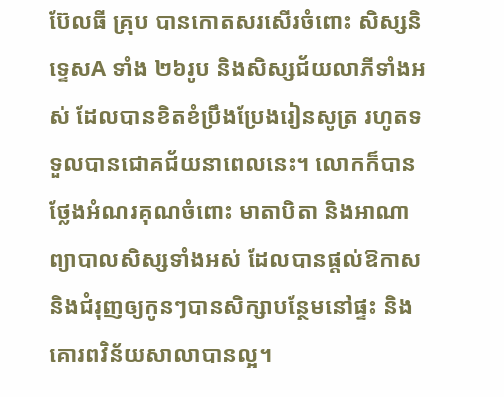ប៊ែលធី គ្រុប បានកោតសរសើរចំពោះ សិស្សនិទ្ទេសA ទាំង ២៦រូប និងសិស្សជ័យលាភីទាំងអស់ ដែលបានខិតខំប្រឹងប្រែងរៀនសូត្រ រហូតទទួលបានជោគជ័យនាពេលនេះ។ លោកក៏បានថ្លែងអំណរគុណចំពោះ មាតាបិតា និងអាណាព្យាបាលសិស្សទាំងអស់ ដែលបានផ្តល់ឱកាស និងជំរុញឲ្យកូនៗបានសិក្សាបន្ថែមនៅផ្ទះ និងគោរពវិន័យសាលាបានល្អ។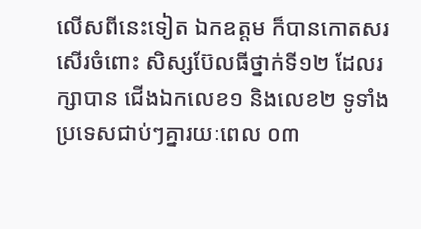លើសពីនេះទៀត ឯកឧត្តម ក៏បានកោតសរសើរចំពោះ សិស្សប៊ែលធីថ្នាក់ទី១២ ដែលរក្សាបាន ជើងឯកលេខ១ និងលេខ២ ទូទាំងប្រទេសជាប់ៗគ្នារយៈពេល ០៣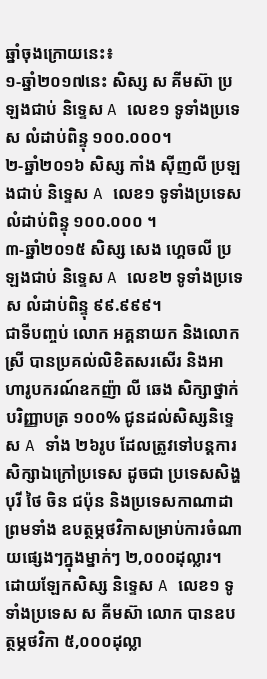ឆ្នាំចុងក្រោយនេះ៖
១-ឆ្នាំ២០១៧នេះ សិស្ស ស គីមស៊ា ប្រឡងជាប់ និទ្ទេស A លេខ១ ទូទាំងប្រទេស លំដាប់ពិន្ទុ ១០០.០០០។
២-ឆ្នាំ២០១៦ សិស្ស កាំង ស៊ីញលី ប្រឡងជាប់ និទ្ទេស A លេខ១ ទូទាំងប្រទេស លំដាប់ពិន្ទុ ១០០.០០០ ។
៣-ឆ្នាំ២០១៥ សិស្ស សេង ហ្គេចលី ប្រឡងជាប់ និទ្ទេស A លេខ២ ទូទាំងប្រទេស លំដាប់ពិន្ទុ ៩៩.៩៩៩។
ជាទីបញ្ចប់ លោក អគ្គនាយក និងលោកស្រី បានប្រគល់លិខិតសរសើរ និងអាហារូបករណ៍ឧកញ៉ា លី ឆេង សិក្សាថ្នាក់បរិញ្ញាបត្រ ១០០% ជូនដល់សិស្សនិទ្ទេស A ទាំង ២៦រូប ដែលត្រូវទៅបន្តការសិក្សាឯក្រៅប្រទេស ដូចជា ប្រទេសសិង្ហបុរី ថៃ ចិន ជប៉ុន និងប្រទេសកាណាដា ព្រមទាំង ឧបត្ថម្ភថវិកាសម្រាប់ការចំណាយផ្សេងៗក្នុងម្នាក់ៗ ២,០០០ដុល្លារ។ ដោយឡែកសិស្ស និទ្ទេស A លេខ១ ទូទាំងប្រទេស ស គីមស៊ា លោក បានឧបត្ថម្ភថវិកា ៥,០០០ដុល្លា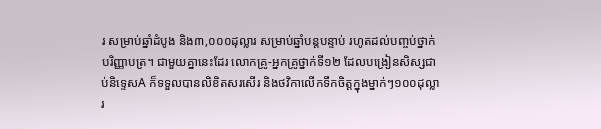រ សម្រាប់ឆ្នាំដំបូង និង៣,០០០ដុល្លារ សម្រាប់ឆ្នាំបន្តបន្ទាប់ រហូតដល់បញ្ចប់ថ្នាក់បរិញ្ញាបត្រ។ ជាមួយគ្នានេះដែរ លោកគ្រូ-អ្នកគ្រូថ្នាក់ទី១២ ដែលបង្រៀនសិស្សជាប់និទ្ទេសA ក៏ទទួលបានលិខិតសរសើរ និងថវិកាលើកទឹកចិត្តក្នុងម្នាក់ៗ១០០ដុល្លារ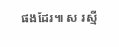ផងដែរ៕ ស រស្មី